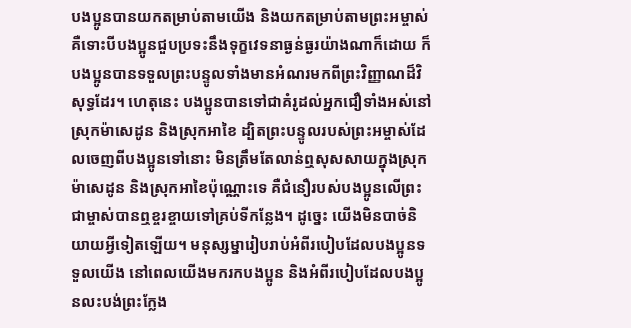បងប្អូនបានយកតម្រាប់តាមយើង និងយកតម្រាប់តាមព្រះអម្ចាស់ គឺទោះបីបងប្អូនជួបប្រទះនឹងទុក្ខវេទនាធ្ងន់ធ្ងរយ៉ាងណាក៏ដោយ ក៏បងប្អូនបានទទួលព្រះបន្ទូលទាំងមានអំណរមកពីព្រះវិញ្ញាណដ៏វិសុទ្ធដែរ។ ហេតុនេះ បងប្អូនបានទៅជាគំរូដល់អ្នកជឿទាំងអស់នៅស្រុកម៉ាសេដូន និងស្រុកអាខៃ ដ្បិតព្រះបន្ទូលរបស់ព្រះអម្ចាស់ដែលចេញពីបងប្អូនទៅនោះ មិនត្រឹមតែលាន់ឮសុសសាយក្នុងស្រុកម៉ាសេដូន និងស្រុកអាខៃប៉ុណ្ណោះទេ គឺជំនឿរបស់បងប្អូនលើព្រះជាម្ចាស់បានឮខ្ចរខ្ចាយទៅគ្រប់ទីកន្លែង។ ដូច្នេះ យើងមិនបាច់និយាយអ្វីទៀតឡើយ។ មនុស្សម្នារៀបរាប់អំពីរបៀបដែលបងប្អូនទទួលយើង នៅពេលយើងមករកបងប្អូន និងអំពីរបៀបដែលបងប្អូនលះបង់ព្រះក្លែង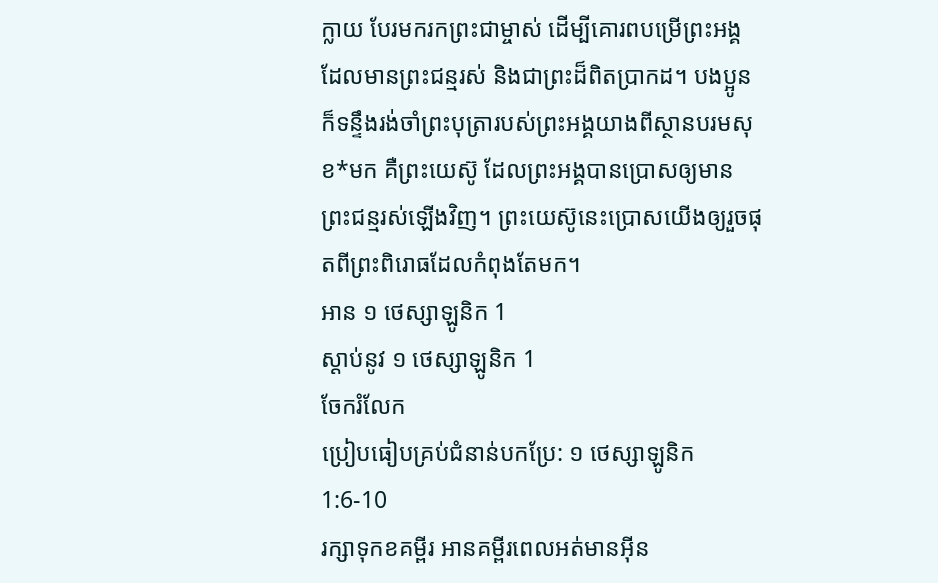ក្លាយ បែរមករកព្រះជាម្ចាស់ ដើម្បីគោរពបម្រើព្រះអង្គដែលមានព្រះជន្មរស់ និងជាព្រះដ៏ពិតប្រាកដ។ បងប្អូនក៏ទន្ទឹងរង់ចាំព្រះបុត្រារបស់ព្រះអង្គយាងពីស្ថានបរមសុខ*មក គឺព្រះយេស៊ូ ដែលព្រះអង្គបានប្រោសឲ្យមានព្រះជន្មរស់ឡើងវិញ។ ព្រះយេស៊ូនេះប្រោសយើងឲ្យរួចផុតពីព្រះពិរោធដែលកំពុងតែមក។
អាន ១ ថេស្សាឡូនិក 1
ស្ដាប់នូវ ១ ថេស្សាឡូនិក 1
ចែករំលែក
ប្រៀបធៀបគ្រប់ជំនាន់បកប្រែ: ១ ថេស្សាឡូនិក 1:6-10
រក្សាទុកខគម្ពីរ អានគម្ពីរពេលអត់មានអ៊ីន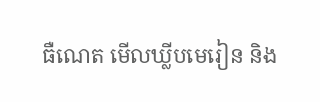ធឺណេត មើលឃ្លីបមេរៀន និង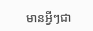មានអ្វីៗជា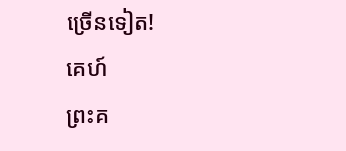ច្រើនទៀត!
គេហ៍
ព្រះគ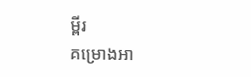ម្ពីរ
គម្រោងអា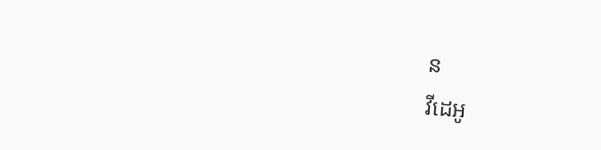ន
វីដេអូ